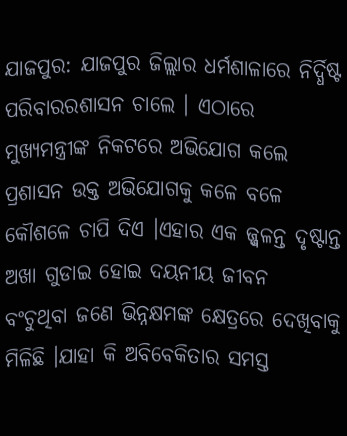ଯାଜପୁର: ଯାଜପୁର ଜିଲ୍ଲାର ଧର୍ମଶାଳାରେ ନିର୍ଦ୍ଧିଷ୍ଟ ପରିବାରରଶାସନ ଚାଲେ । ଏଠାରେ ମୁଖ୍ୟମନ୍ତ୍ରୀଙ୍କ ନିକଟରେ ଅଭିଯୋଗ କଲେ
ପ୍ରଶାସନ ଉକ୍ତ ଅଭିଯୋଗକୁ କଳେ ବଳେ କୌଶଳେ ଚାପି ଦିଏ ।ଏହାର ଏକ ଜ୍ଜ୍ୱଳନ୍ତ ଦୃଷ୍ଟାନ୍ତ ଅଖା ଗୁଡାଇ ହୋଇ ଦୟନୀୟ ଜୀବନ
ବଂଚୁଥିବା ଜଣେ ଭିନ୍ନକ୍ଷମଙ୍କ କ୍ଷେତ୍ରରେ ଦେଖିବାକୁ ମିଳିଛି ।ଯାହା କି ଅବିବେକିତାର ସମସ୍ତ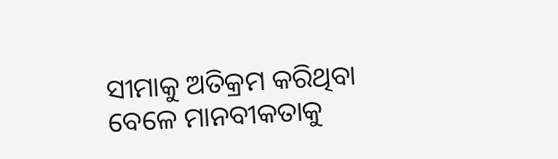ସୀମାକୁ ଅତିକ୍ରମ କରିଥିବା ବେଳେ ମାନବୀକତାକୁ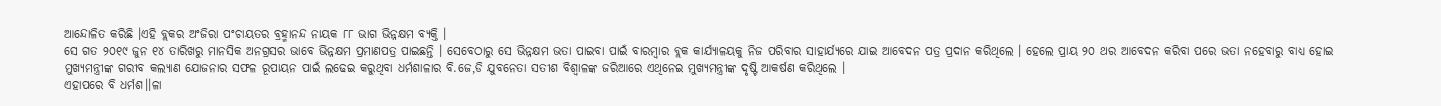ଆନ୍ଦୋଳିତ କରିଛି ।ଏହି ବ୍ଲକର ଅଂଜିରା ପଂଚାୟତର ବ୍ରହ୍ମାନନ୍ଦ ନାୟକ ୮୮ ଭାଗ ଭିନ୍ନକ୍ଷମ ବ୍ୟକ୍ତି ।
ସେ ଗତ ୨୦୧୯ ଜୁନ ୧୪ ତାରିଖରୁ ମାନସିକ ଅନଗ୍ରସର ଭାବେ ଭିନ୍ନକ୍ଷମ ପ୍ରମାଣପତ୍ର ପାଇଛନ୍ତି । ସେବେଠାରୁ ସେ ଭିନ୍ନକ୍ଷମ ଭତା ପାଇବା ପାଇଁ ବାରମ୍ବାର ବ୍ଲକ କାର୍ଯ୍ୟାଳୟକୁ ନିଜ ପରିବାର ସାହାର୍ଯ୍ୟରେ ଯାଇ ଆବେଦନ ପତ୍ର ପ୍ରଦାନ କରିଥିଲେ । ହେଲେ ପ୍ରାୟ ୨୦ ଥର ଆବେଦନ କରିବା ପରେ ଭତା ନହେବାରୁ ବାଧ୍ୟ ହୋଇ ମୁଖ୍ୟମନ୍ତ୍ରୀଙ୍କ ଗରୀବ କଲ୍ୟାଣ ଯୋଜନାର ସଫଳ ରୂପାୟନ ପାଇଁ ଲଢେଇ କରୁଥିବା ଧର୍ମଶାଳାର ବି.ଜେ,ଡି ଯୁବନେତା ସତୀଶ ବିଶ୍ୱାଳଙ୍କ ଜରିଆରେ ଏଥିନେଇ ମୁଖ୍ୟମନ୍ତ୍ରୀଙ୍କ ଦୃଷ୍ଟି ଆକର୍ଷଣ କରିଥିଲେ ।
ଏହାପରେ ବି ଧର୍ମଶ।।ଳା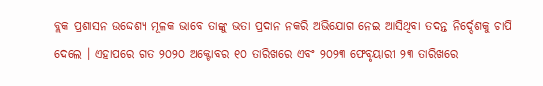ବ୍ଲକ ପ୍ରଶାସନ ଉଦ୍ଦେଶ୍ୟ ମୂଳକ ଭାବେ ତାଙ୍କୁ ଭତା ପ୍ରଦାନ ନକରି ଅଭିଯୋଗ ନେଇ ଆସିଥିବା ତଦନ୍ତ ନିର୍ଦ୍ଦେଶକୁ ଚାପି ଦେଲେ । ଏହାପରେ ଗତ ୨୦୨୦ ଅକ୍ଟୋବର ୧୦ ତାରିଖରେ ଏବଂ ୨୦୨୩ ଫେବୃୟାରୀ ୨୩ ତାରିଖରେ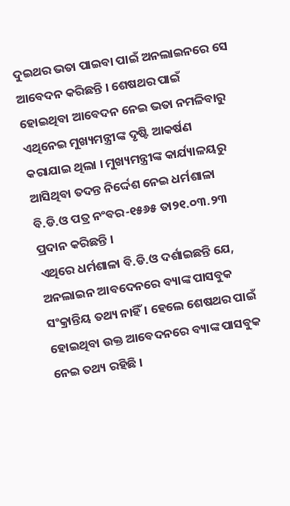ଦୁଇଥର ଭତା ପାଇବା ପାଇଁ ଅନଲାଇନରେ ସେ ଆବେଦନ କରିଛନ୍ତି । ଶେଷଥର ପାଇଁ ହୋଇଥିବା ଆବେଦନ ନେଇ ଭତା ନମଳିବାରୁ ଏଥିନେଇ ମୁଖ୍ୟମନ୍ତ୍ରୀଙ୍କ ଦୃଷ୍ଟି ଆକର୍ଷଣ କରାଯାଇ ଥିଲା । ମୁଖ୍ୟମନ୍ତ୍ରୀଙ୍କ କାର୍ଯ୍ୟାଳୟରୁ ଆସିଥିବା ତଦନ୍ତ ନିର୍ଦ୍ଦେଶ ନେଇ ଧର୍ମଶାଳା ବି.ଡି.ଓ ପତ୍ର ନଂବର-୧୫୬୫ ତା୨୧.୦୩.୨୩ ପ୍ରଦାନ କରିଛନ୍ତି ।
ଏଥିରେ ଧର୍ମଶାଳା ବି.ଡି.ଓ ଦର୍ଶାଇଛନ୍ତି ଯେ, ଅନଲାଇନ ଆବଦେନରେ ବ୍ୟାଙ୍କ ପାସବୁକ ସଂକ୍ରାନ୍ତିୟ ତଥ୍ୟ ନାହିଁ । ହେଲେ ଶେଷଥର ପାଇଁ ହୋଇଥିବା ଉକ୍ତ ଆବେଦନରେ ବ୍ୟାଙ୍କ ପାସବୁକ ନେଇ ତଥ୍ୟ ରହିଛି ।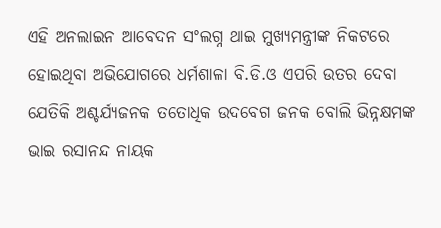ଏହି ଅନଲାଇନ ଆବେଦନ ସଂଲଗ୍ନ ଥାଇ ମୁଖ୍ୟମନ୍ତ୍ରୀଙ୍କ ନିକଟରେ ହୋଇଥିବା ଅଭିଯୋଗରେ ଧର୍ମଶାଳା ବି.ଡି.ଓ ଏପରି ଉତର ଦେବା ଯେତିକି ଅଶ୍ଚର୍ଯ୍ୟଜନକ ତତୋଧିକ ଉଦବେଗ ଜନକ ବୋଲି ଭିନ୍ନକ୍ଷମଙ୍କ ଭାଇ ରସାନନ୍ଦ ନାୟକ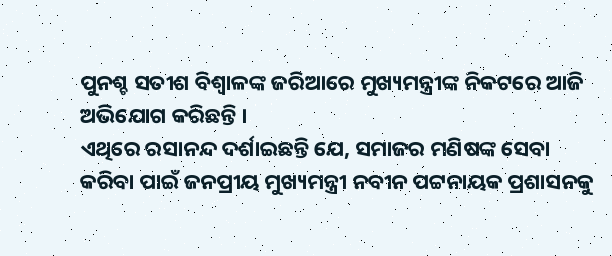ପୁନଶ୍ଚ ସତୀଶ ବିଶ୍ୱାଳଙ୍କ ଜରିଆରେ ମୁଖ୍ୟମନ୍ତ୍ରୀଙ୍କ ନିକଟରେ ଆଜି ଅଭିଯୋଗ କରିଛନ୍ତି ।
ଏଥିରେ ରସାନନ୍ଦ ଦର୍ଶାଇଛନ୍ତି ଯେ, ସମାଜର ମଣିଷଙ୍କ ସେବା କରିବା ପାଇଁ ଜନପ୍ରୀୟ ମୁଖ୍ୟମନ୍ତ୍ରୀ ନବୀନ ପଟ୍ଟନାୟକ ପ୍ରଶାସନକୁ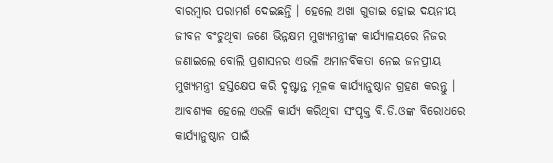ବାରମ୍ବାର ପରାମର୍ଶ ଦେଇଛନ୍ତି । ହେଲେ ଅଖା ଗୁଡାଇ ହୋଇ ଦୟନୀୟ ଜୀବନ ବଂଚୁଥିବା ଜଣେ ଭିନ୍ନକ୍ଷମ ମୁଖ୍ୟମନ୍ତ୍ରୀଙ୍କ କାର୍ଯ୍ୟାଳୟରେ ନିଜର ଜଣାଇଲେ ବୋଲି ପ୍ରଶାସନର ଏଭଳି ଅମାନବିକତା ନେଇ ଜନପ୍ରୀୟ ମୁଖ୍ୟମନ୍ତ୍ରୀ ହସ୍ତକ୍ଷେପ କରି ଦୃଷ୍ଟାନ୍ତ ମୂଳକ କାର୍ଯ୍ୟାନୁଷ୍ଠାନ ଗ୍ରହଣ କରନ୍ତୁ ।
ଆବଶ୍ୟକ ହେଲେ ଏଭଳି କାର୍ଯ୍ୟ କରିଥିବା ସଂପୃକ୍ତ ବି.ଡି.ଓଙ୍କ ବିରୋଧରେ କାର୍ଯ୍ୟାନୁଷ୍ଠାନ ପାଇଁ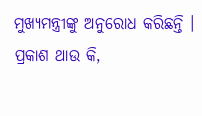ମୁଖ୍ୟମନ୍ତ୍ରୀଙ୍କୁ ଅନୁରୋଧ କରିଛନ୍ତି । ପ୍ରକାଶ ଥାଉ କି,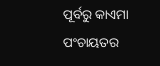ପୂର୍ବରୁ କାଏମା ପଂଚାୟତର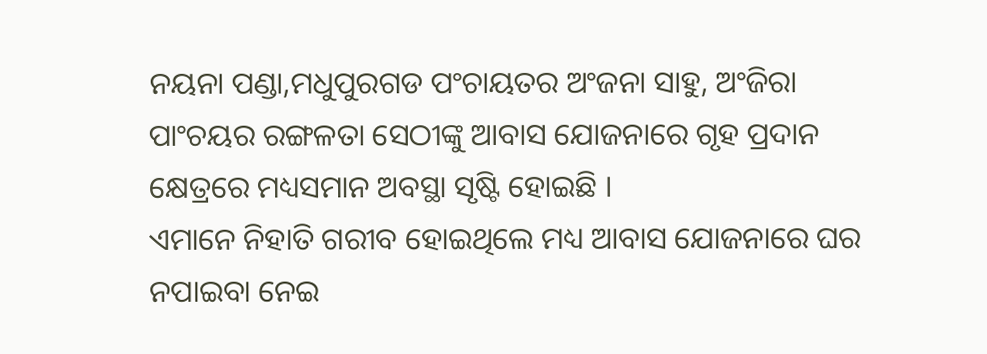ନୟନା ପଣ୍ଡା,ମଧୁପୁରଗଡ ପଂଚାୟତର ଅଂଜନା ସାହୁ, ଅଂଜିରା ପାଂଚୟର ରଙ୍ଗଳତା ସେଠୀଙ୍କୁ ଆବାସ ଯୋଜନାରେ ଗୃହ ପ୍ରଦାନ କ୍ଷେତ୍ରରେ ମଧ୍ୟସମାନ ଅବସ୍ଥା ସୃଷ୍ଟି ହୋଇଛି ।
ଏମାନେ ନିହାତି ଗରୀବ ହୋଇଥିଲେ ମଧ୍ୟ ଆବାସ ଯୋଜନାରେ ଘର ନପାଇବା ନେଇ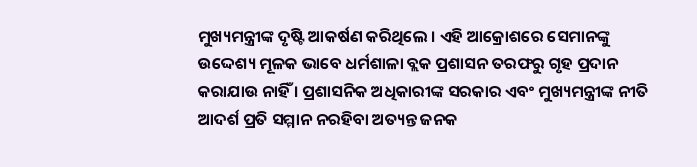ମୁଖ୍ୟମନ୍ତ୍ରୀଙ୍କ ଦୃଷ୍ଟି ଆକର୍ଷଣ କରିଥିଲେ । ଏହି ଆକ୍ରୋଶରେ ସେମାନଙ୍କୁ ଉଦ୍ଦେଶ୍ୟ ମୂଳକ ଭାବେ ଧର୍ମଶାଳା ବ୍ଲକ ପ୍ରଶାସନ ତରଫରୁ ଗୃହ ପ୍ରଦାନ କରାଯାଉ ନାହିଁ । ପ୍ରଶାସନିକ ଅଧିକାରୀଙ୍କ ସରକାର ଏବଂ ମୁଖ୍ୟମନ୍ତ୍ରୀଙ୍କ ନୀତି ଆଦର୍ଶ ପ୍ରତି ସମ୍ମାନ ନରହିବା ଅତ୍ୟନ୍ତ ଜନକ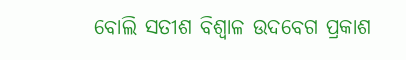ବୋଲି ସତୀଶ ବିଶ୍ୱାଳ ଉଦବେଗ ପ୍ରକାଶ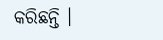କରିଛନ୍ତି ।